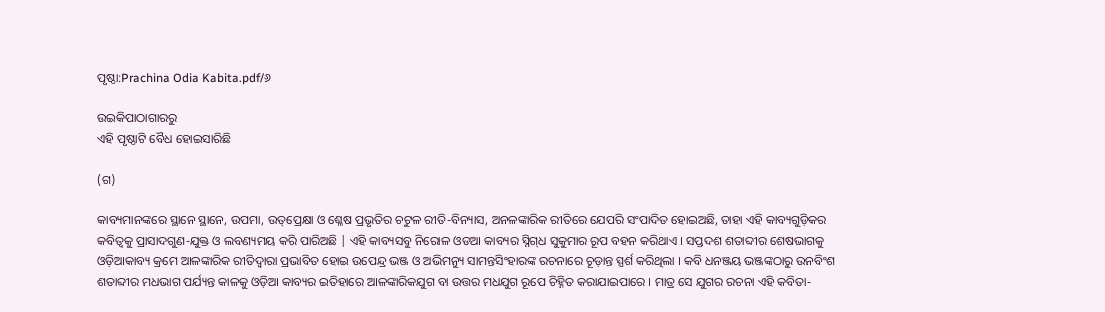ପୃଷ୍ଠା:Prachina Odia Kabita.pdf/୬

ଉଇକିପାଠାଗାର‌ରୁ
ଏହି ପୃଷ୍ଠାଟି ବୈଧ ହୋଇସାରିଛି

(ଗ)

କାବ୍ୟମାନଙ୍କରେ ସ୍ଥାନେ ସ୍ଥାନେ, ଉପମା, ଉତ୍‌ପ୍ରେକ୍ଷା ଓ ଶ୍ଳେଷ ପ୍ରଭୃତିର ଚଟୁଳ ରୀତି-ବିନ୍ୟାସ, ଅନଳଙ୍କାରିକ ରୀତିରେ ଯେପରି ସଂପାଦିତ ହୋଇଅଛି, ତାହା ଏହି କାବ୍ୟଗୁଡ଼ିକର କବିତ୍ୱକୁ ପ୍ରାସାଦଗୁଣ-ଯୁକ୍ତ ଓ ଲବଣ୍ୟମୟ କରି ପାରିଅଛି | ଏହି କାବ୍ୟସବୁ ନିରୋଳ ଓଡଆ କାବ୍ୟର ସ୍ନିଗ୍‌ଧ ସୁକୁମାର ରୂପ ବହନ କରିଥାଏ । ସପ୍ତଦଶ ଶତାବ୍ଦୀର ଶେଷଭାଗକୁ ଓଡ଼ିଆକାବ୍ୟ କ୍ରମେ ଆଳଙ୍କାରିକ ରୀତିଦ୍ୱାରା ପ୍ରଭାବିତ ହୋଇ ଉପେନ୍ଦ୍ର ଭଞ୍ଜ ଓ ଅଭିମନ୍ୟୁ ସାମନ୍ତସିଂହାରଙ୍କ ରଚନାରେ ଚୂଡ଼ାନ୍ତ ସ୍ପର୍ଶ କରିଥିଲା । କବି ଧନଞ୍ଜୟ ଭଞ୍ଜଙ୍କଠାରୁ ଉନବିଂଶ ଶତାବ୍ଦୀର ମଧଭାଗ ପର୍ଯ୍ୟନ୍ତ କାଳକୁ ଓଡ଼ିଆ କାବ୍ୟର ଇତିହାରେ ଆଳଙ୍କାରିକଯୁଗ ବା ଉତ୍ତର ମଧଯୁଗ ରୂପେ ଚିହ୍ନିତ କରାଯାଇପାରେ । ମାତ୍ର ସେ ଯୁଗର ରଚନା ଏହି କବିତା-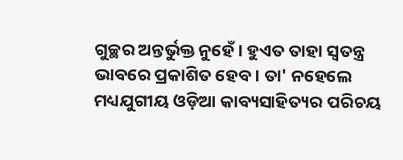ଗୁଚ୍ଛର ଅନ୍ତର୍ଭୁକ୍ତ ନୁହେଁ । ହୁଏତ ତାହା ସ୍ୱତନ୍ତ୍ର ଭାବରେ ପ୍ରକାଶିତ ହେବ । ତା' ନହେଲେ ମଧ୍ୟଯୁଗୀୟ ଓଡ଼ିଆ କାବ୍ୟସାହିତ୍ୟର ପରିଚୟ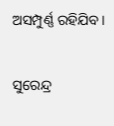ଅସମ୍ପୁର୍ଣ୍ଣ ରହିଯିବ ।

ସୁରେନ୍ଦ୍ର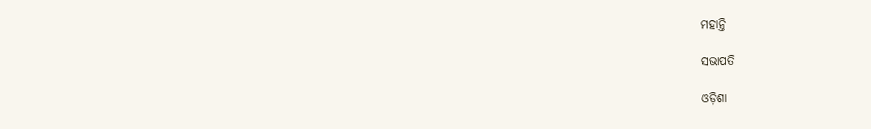ମହାନ୍ତି

ସଭାପତି

ଓଡ଼ିଶା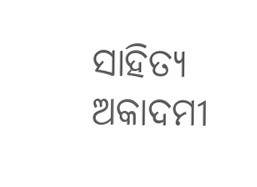ସାହିତ୍ୟ ଅକାଦମୀ